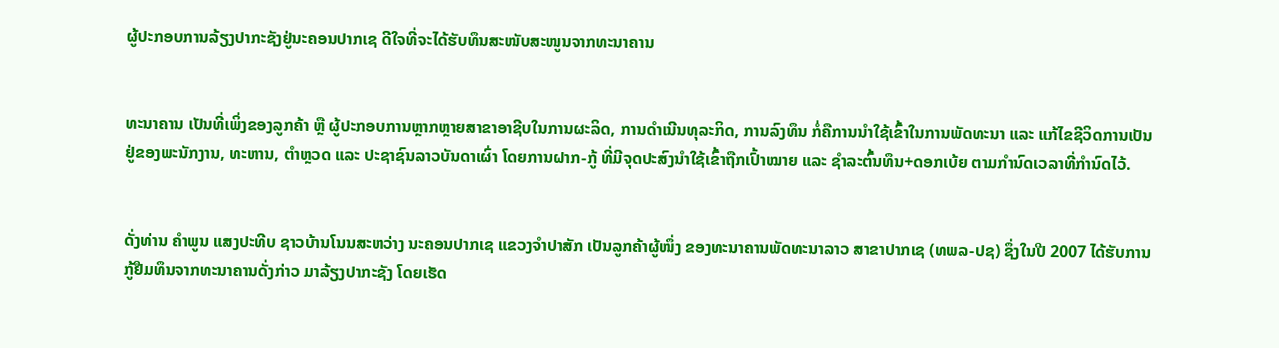ຜູ້ປະກອບການລ້ຽງປາກະຊັງຢູ່ນະຄອນປາກເຊ ດີໃຈທີ່ຈະໄດ້ຮັບທຶນສະໜັບສະໜູນຈາກທະນາຄານ


ທະນາຄານ ເປັນທີ່ເພິ່ງຂອງລູກຄ້າ ຫຼື ຜູ້ປະກອບການຫຼາກຫຼາຍສາຂາອາຊີບໃນການຜະລິດ, ການດຳເນີນທຸລະກິດ, ການລົງທຶນ ກໍ່ຄືການນຳໃຊ້ເຂົ້າໃນການພັດທະນາ ແລະ ແກ້ໄຂຊີວິດການເປັນຢູ່ຂອງພະນັກງານ, ທະຫານ, ຕຳຫຼວດ ແລະ ປະຊາຊົນລາວບັນດາເຜົ່າ ໂດຍການຝາກ-ກູ້ ທີ່ມີຈຸດປະສົງນຳໃຊ້ເຂົ້າຖືກເປົ້າໝາຍ ແລະ ຊຳລະຕົ້ນທຶນ+ດອກເບ້ຍ ຕາມກຳນົດເວລາທີ່ກຳນົດໄວ້.


ດັ່ງທ່ານ ຄຳພູນ ແສງປະທີບ ຊາວບ້ານໂນນສະຫວ່າງ ນະຄອນປາກເຊ ແຂວງຈຳປາສັກ ເປັນລູກຄ້າຜູ້ໜຶ່ງ ຂອງທະນາຄານພັດທະນາລາວ ສາຂາປາກເຊ (ທພລ-ປຊ) ຊຶ່ງໃນປີ 2007 ໄດ້ຮັບການກູ້ຢືມທຶນຈາກທະນາຄານດັ່ງກ່າວ ມາລ້ຽງປາກະຊັງ ໂດຍເຮັດ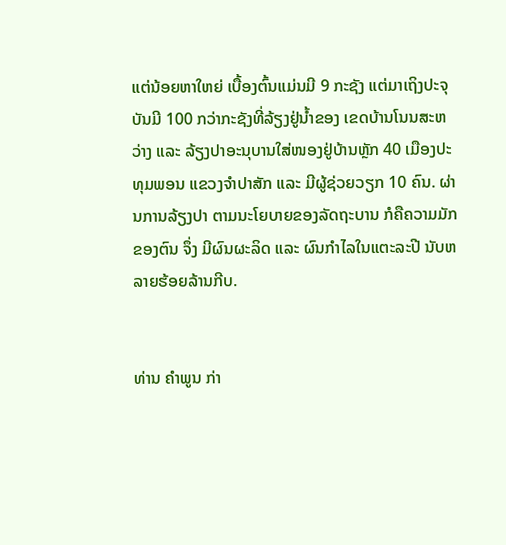ແຕ່ນ້ອຍຫາໃຫຍ່ ເບື້ອງຕົ້ນແມ່ນມີ 9 ກະຊັງ ແຕ່ມາເຖິງປະຈຸບັນມີ 100 ກວ່າກະຊັງທີ່ລ້ຽງຢູ່ນ້ຳຂອງ ເຂດບ້ານໂນນສະຫວ່າງ ແລະ ລ້ຽງປາອະນຸບານໃສ່ໜອງຢູ່ບ້ານຫຼັກ 40 ເມືອງປະທຸມພອນ ແຂວງຈຳປາສັກ ແລະ ມີຜູ້ຊ່ວຍວຽກ 10 ຄົນ. ຜ່ານການລ້ຽງປາ ຕາມນະໂຍບາຍຂອງລັດຖະບານ ກໍຄືຄວາມມັກຂອງຕົນ ຈຶ່ງ ມີຜົນຜະລິດ ແລະ ຜົນກຳໄລໃນແຕະລະປີ ນັບຫລາຍຮ້ອຍລ້ານກີບ.


ທ່ານ ຄຳພູນ ກ່າ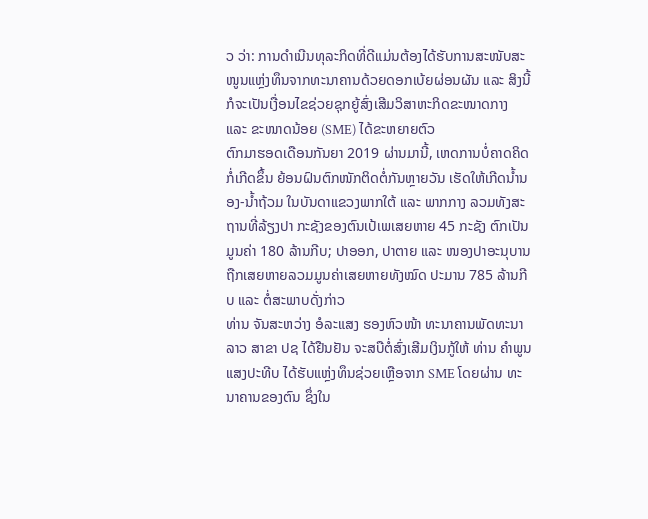ວ ວ່າ: ການດຳເນີນທຸລະກິດທີ່ດີແມ່ນຕ້ອງໄດ້ຮັບການສະໜັບສະໜູນແຫຼ່ງທຶນຈາກທະນາຄານດ້ວຍດອກເບ້ຍຜ່ອນຜັນ ແລະ ສິງນີ້ກໍຈະເປັນເງື່ອນໄຂຊ່ວຍຊຸກຍູ້ສົ່ງເສີມວິສາຫະກິດຂະໜາດກາງ ແລະ ຂະໜາດນ້ອຍ (SME) ໄດ້ຂະຫຍາຍຕົວ
ຕົກມາຮອດເດືອນກັນຍາ 2019 ຜ່ານມານີ້, ເຫດການບໍ່ຄາດຄິດກໍ່ເກີດຂຶ້ນ ຍ້ອນຝົນຕົກໜັກຕິດຕໍ່ກັນຫຼາຍວັນ ເຮັດໃຫ້ເກີດນ້ຳນອງ-ນ້ຳຖ້ວມ ໃນບັນດາແຂວງພາກໃຕ້ ແລະ ພາກກາງ ລວມທັງສະຖານທີ່ລ້ຽງປາ ກະຊັງຂອງຕົນເປ້ເພເສຍຫາຍ 45 ກະຊັງ ຕົກເປັນມູນຄ່າ 180 ລ້ານກີບ; ປາອອກ, ປາຕາຍ ແລະ ໜອງປາອະນຸບານຖືກເສຍຫາຍລວມມູນຄ່າເສຍຫາຍທັງໝົດ ປະມານ 785 ລ້ານກີບ ແລະ ຕໍ່ສະພາບດັ່ງກ່າວ
ທ່ານ ຈັນສະຫວ່າງ ອໍລະແສງ ຮອງຫົວໜ້າ ທະນາຄານພັດທະນາລາວ ສາຂາ ປຊ ໄດ້ຢືນຢັນ ຈະສບືຕໍ່ສົ່ງເສີມເງິນກູ້ໃຫ້ ທ່ານ ຄຳພູນ ແສງປະທີບ ໄດ້ຮັບແຫຼ່ງທຶນຊ່ວຍເຫຼືອຈາກ SME ໂດຍຜ່ານ ທະນາຄານຂອງຕົນ ຊຶ່ງໃນ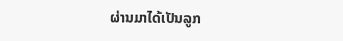ຜ່ານມາໄດ້ເປັນລູກ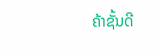ຄ້າຊັ້ນດີ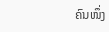ຄົນໜຶ່ງ